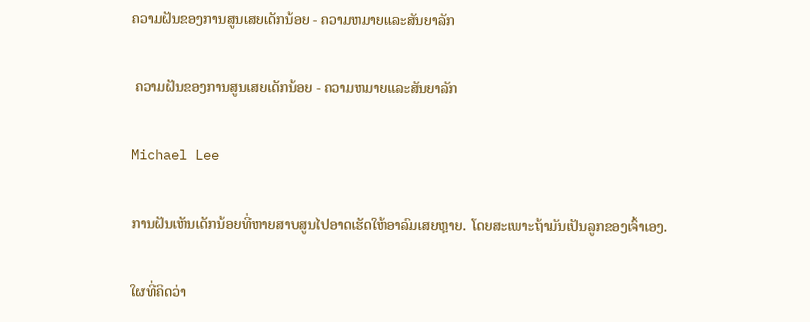ຄວາມຝັນຂອງການສູນເສຍເດັກນ້ອຍ - ຄວາມຫມາຍແລະສັນຍາລັກ

 ຄວາມຝັນຂອງການສູນເສຍເດັກນ້ອຍ - ຄວາມຫມາຍແລະສັນຍາລັກ

Michael Lee

ການຝັນເຫັນເດັກນ້ອຍທີ່ຫາຍສາບສູນໄປອາດເຮັດໃຫ້ອາລົມເສຍຫຼາຍ. ໂດຍສະເພາະຖ້າມັນເປັນລູກຂອງເຈົ້າເອງ.

ໃຜທີ່ຄິດວ່າ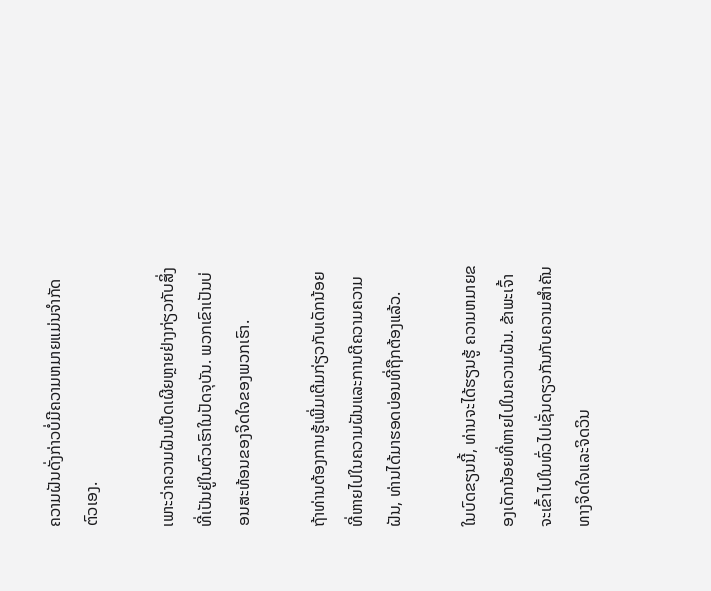ຄວາມຝັນດັ່ງກ່າວບໍ່ມີຄວາມຫມາຍແມ່ນຈໍາກັດຕົວເອງ.

ເພາະວ່າຄວາມຝັນເປີດເຜີຍຫຼາຍຢ່າງກ່ຽວກັບສິ່ງທີ່ເປັນຢູ່ໃນຕົວເຮົາໃນປັດຈຸບັນ. ພວກເຂົາເປັນບ່ອນສະທ້ອນຂອງຈິດໃຈຂອງພວກເຮົາ.

ຖ້າທ່ານຕ້ອງການຮູ້ເພີ່ມເຕີມກ່ຽວກັບເດັກນ້ອຍທີ່ຫາຍໄປໃນຄວາມຝັນແລະການຕີຄວາມຄວາມຝັນ, ທ່ານໄດ້ມາຮອດບ່ອນທີ່ຖືກຕ້ອງແລ້ວ.

ໃນບົດຂຽນນີ້, ທ່ານຈະໄດ້ຮຽນຮູ້ ຄວາມຫມາຍຂອງເດັກນ້ອຍທີ່ຫາຍໄປໃນຄວາມຝັນ. ຂ້າພະເຈົ້າຈະເຂົ້າໄປໃນທົ່ວໄປເຊັ່ນດຽວກັນກັບຄວາມສໍາຄັນທາງຈິດໃຈແລະຈິດວິນ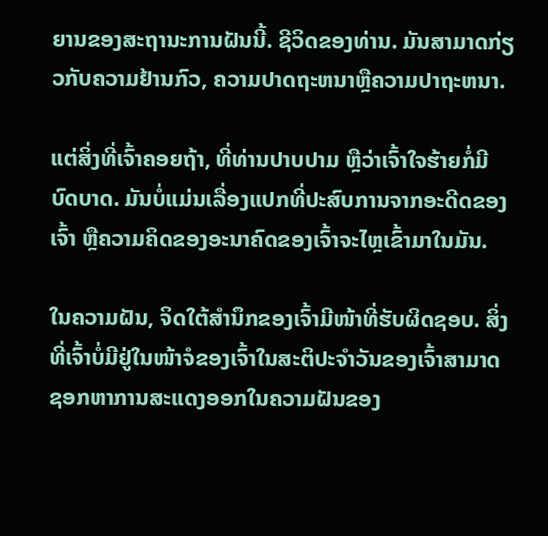ຍານຂອງສະຖານະການຝັນນີ້. ຊີວິດຂອງທ່ານ. ມັນສາມາດກ່ຽວກັບຄວາມຢ້ານກົວ, ຄວາມປາດຖະຫນາຫຼືຄວາມປາຖະຫນາ.

ແຕ່ສິ່ງທີ່ເຈົ້າຄອຍຖ້າ, ທີ່ທ່ານປາບປາມ ຫຼືວ່າເຈົ້າໃຈຮ້າຍກໍ່ມີບົດບາດ. ມັນບໍ່ແມ່ນເລື່ອງແປກທີ່ປະສົບການຈາກອະດີດຂອງເຈົ້າ ຫຼືຄວາມຄິດຂອງອະນາຄົດຂອງເຈົ້າຈະໄຫຼເຂົ້າມາໃນມັນ.

ໃນຄວາມຝັນ, ຈິດໃຕ້ສຳນຶກຂອງເຈົ້າມີໜ້າທີ່ຮັບຜິດຊອບ. ສິ່ງທີ່ເຈົ້າບໍ່ມີຢູ່ໃນໜ້າຈໍຂອງເຈົ້າໃນສະຕິປະຈໍາວັນຂອງເຈົ້າສາມາດຊອກຫາການສະແດງອອກໃນຄວາມຝັນຂອງ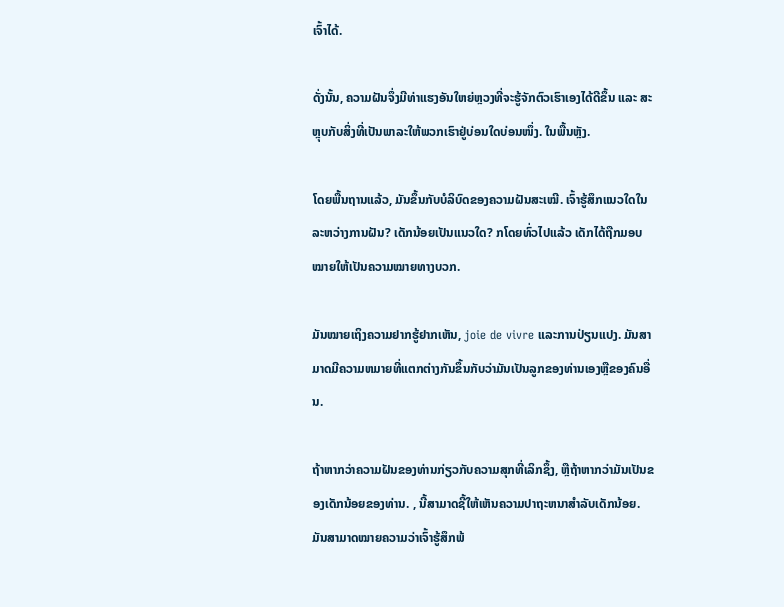ເຈົ້າໄດ້.

ດັ່ງນັ້ນ, ຄວາມຝັນຈຶ່ງມີທ່າແຮງອັນໃຫຍ່ຫຼວງທີ່ຈະຮູ້ຈັກຕົວເຮົາເອງໄດ້ດີຂຶ້ນ ແລະ ສະຫຼຸບກັບສິ່ງທີ່ເປັນພາລະໃຫ້ພວກເຮົາຢູ່ບ່ອນໃດບ່ອນໜຶ່ງ. ໃນພື້ນຫຼັງ.

ໂດຍພື້ນຖານແລ້ວ, ມັນຂຶ້ນກັບບໍລິບົດຂອງຄວາມຝັນສະເໝີ. ເຈົ້າຮູ້ສຶກແນວໃດໃນລະຫວ່າງການຝັນ? ເດັກນ້ອຍເປັນແນວໃດ? ກໂດຍທົ່ວໄປແລ້ວ ເດັກໄດ້ຖືກມອບໝາຍໃຫ້ເປັນຄວາມໝາຍທາງບວກ.

ມັນໝາຍເຖິງຄວາມຢາກຮູ້ຢາກເຫັນ, joie de vivre ແລະການປ່ຽນແປງ. ມັນສາມາດມີຄວາມຫມາຍທີ່ແຕກຕ່າງກັນຂຶ້ນກັບວ່າມັນເປັນລູກຂອງທ່ານເອງຫຼືຂອງຄົນອື່ນ.

ຖ້າຫາກວ່າຄວາມຝັນຂອງທ່ານກ່ຽວກັບຄວາມສຸກທີ່ເລິກຊຶ້ງ, ຫຼືຖ້າຫາກວ່າມັນເປັນຂອງເດັກນ້ອຍຂອງທ່ານ. , ນີ້ສາມາດຊີ້ໃຫ້ເຫັນຄວາມປາຖະຫນາສໍາລັບເດັກນ້ອຍ. ມັນສາມາດໝາຍຄວາມວ່າເຈົ້າຮູ້ສຶກພ້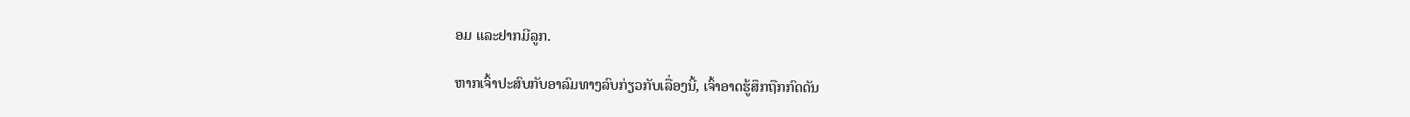ອມ ແລະຢາກມີລູກ.

ຫາກເຈົ້າປະສົບກັບອາລົມທາງລົບກ່ຽວກັບເລື່ອງນີ້, ເຈົ້າອາດຮູ້ສຶກຖືກກົດດັນ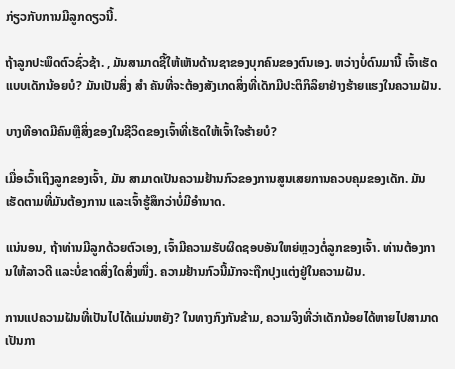ກ່ຽວກັບການມີລູກດຽວນີ້.

ຖ້າລູກປະພຶດຕົວຊົ່ວຊ້າ. , ມັນສາມາດຊີ້ໃຫ້ເຫັນດ້ານຊາຂອງບຸກຄົນຂອງຕົນເອງ. ຫວ່າງບໍ່ດົນມານີ້ ເຈົ້າເຮັດແບບເດັກນ້ອຍບໍ? ມັນເປັນສິ່ງ ສຳ ຄັນທີ່ຈະຕ້ອງສັງເກດສິ່ງທີ່ເດັກມີປະຕິກິລິຍາຢ່າງຮ້າຍແຮງໃນຄວາມຝັນ.

ບາງທີອາດມີຄົນຫຼືສິ່ງຂອງໃນຊີວິດຂອງເຈົ້າທີ່ເຮັດໃຫ້ເຈົ້າໃຈຮ້າຍບໍ?

ເມື່ອເວົ້າເຖິງລູກຂອງເຈົ້າ, ມັນ ສາມາດເປັນຄວາມຢ້ານກົວຂອງການສູນເສຍການຄວບຄຸມຂອງເດັກ. ມັນເຮັດຕາມທີ່ມັນຕ້ອງການ ແລະເຈົ້າຮູ້ສຶກວ່າບໍ່ມີອຳນາດ.

ແນ່ນອນ, ຖ້າທ່ານມີລູກດ້ວຍຕົວເອງ, ເຈົ້າມີຄວາມຮັບຜິດຊອບອັນໃຫຍ່ຫຼວງຕໍ່ລູກຂອງເຈົ້າ. ທ່ານຕ້ອງການໃຫ້ລາວດີ ແລະບໍ່ຂາດສິ່ງໃດສິ່ງໜຶ່ງ. ຄວາມຢ້ານກົວນີ້ມັກຈະຖືກປຸງແຕ່ງຢູ່ໃນຄວາມຝັນ.

ການແປຄວາມຝັນທີ່ເປັນໄປໄດ້ແມ່ນຫຍັງ? ໃນທາງກົງກັນຂ້າມ, ຄວາມຈິງທີ່ວ່າເດັກນ້ອຍໄດ້ຫາຍໄປສາມາດເປັນກາ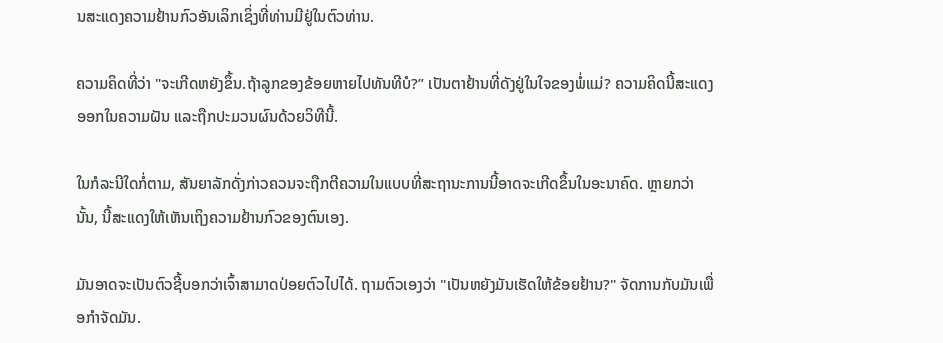ນສະແດງຄວາມຢ້ານກົວອັນເລິກເຊິ່ງທີ່ທ່ານມີຢູ່ໃນຕົວທ່ານ.

ຄວາມຄິດທີ່ວ່າ "ຈະເກີດຫຍັງຂຶ້ນ.ຖ້າລູກຂອງຂ້ອຍຫາຍໄປທັນທີບໍ?” ເປັນຕາຢ້ານທີ່ດັງຢູ່ໃນໃຈຂອງພໍ່ແມ່? ຄວາມຄິດນີ້ສະແດງອອກໃນຄວາມຝັນ ແລະຖືກປະມວນຜົນດ້ວຍວິທີນີ້.

ໃນກໍລະນີໃດກໍ່ຕາມ, ສັນຍາລັກດັ່ງກ່າວຄວນຈະຖືກຕີຄວາມໃນແບບທີ່ສະຖານະການນີ້ອາດຈະເກີດຂຶ້ນໃນອະນາຄົດ. ຫຼາຍກວ່ານັ້ນ, ນີ້ສະແດງໃຫ້ເຫັນເຖິງຄວາມຢ້ານກົວຂອງຕົນເອງ.

ມັນອາດຈະເປັນຕົວຊີ້ບອກວ່າເຈົ້າສາມາດປ່ອຍຕົວໄປໄດ້. ຖາມຕົວເອງວ່າ "ເປັນຫຍັງມັນເຮັດໃຫ້ຂ້ອຍຢ້ານ?" ຈັດການກັບມັນເພື່ອກໍາຈັດມັນ.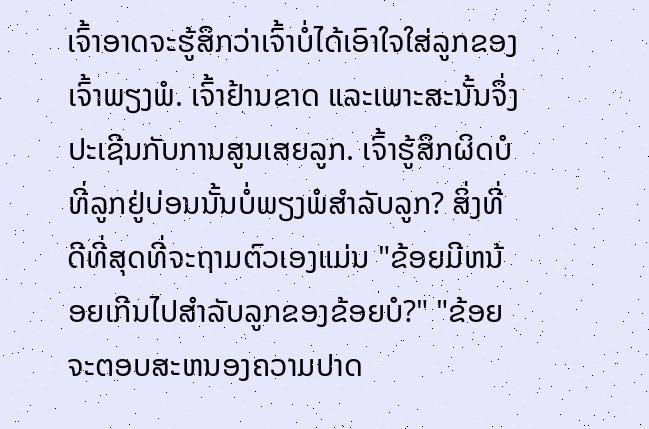ເຈົ້າອາດຈະຮູ້ສຶກວ່າເຈົ້າບໍ່ໄດ້ເອົາໃຈໃສ່ລູກຂອງເຈົ້າພຽງພໍ. ເຈົ້າຢ້ານຂາດ ແລະເພາະສະນັ້ນຈຶ່ງປະເຊີນກັບການສູນເສຍລູກ. ເຈົ້າຮູ້ສຶກຜິດບໍທີ່ລູກຢູ່ບ່ອນນັ້ນບໍ່ພຽງພໍສຳລັບລູກ? ສິ່ງທີ່ດີທີ່ສຸດທີ່ຈະຖາມຕົວເອງແມ່ນ "ຂ້ອຍມີຫນ້ອຍເກີນໄປສໍາລັບລູກຂອງຂ້ອຍບໍ?" "ຂ້ອຍຈະຕອບສະຫນອງຄວາມປາດ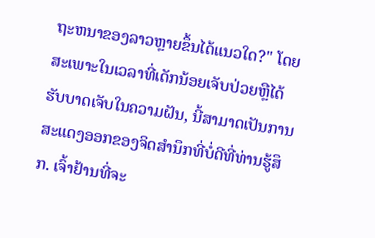ຖະຫນາຂອງລາວຫຼາຍຂຶ້ນໄດ້ແນວໃດ?" ໂດຍສະເພາະໃນເວລາທີ່ເດັກນ້ອຍເຈັບປ່ວຍຫຼືໄດ້ຮັບບາດເຈັບໃນຄວາມຝັນ, ນີ້ສາມາດເປັນການສະແດງອອກຂອງຈິດສໍານຶກທີ່ບໍ່ດີທີ່ທ່ານຮູ້ສຶກ. ເຈົ້າຢ້ານທີ່ຈະ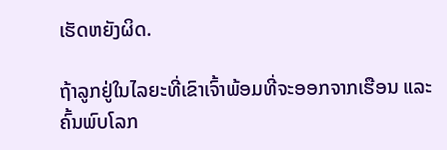ເຮັດຫຍັງຜິດ.

ຖ້າລູກຢູ່ໃນໄລຍະທີ່ເຂົາເຈົ້າພ້ອມທີ່ຈະອອກຈາກເຮືອນ ແລະຄົ້ນພົບໂລກ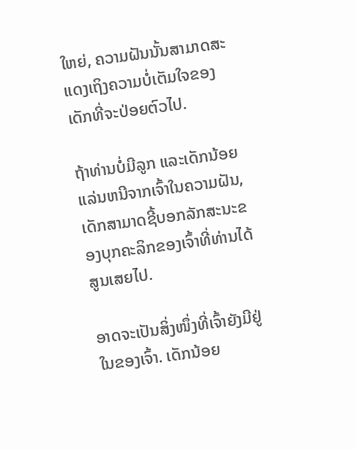ໃຫຍ່, ຄວາມຝັນນັ້ນສາມາດສະແດງເຖິງຄວາມບໍ່ເຕັມໃຈຂອງເດັກທີ່ຈະປ່ອຍຕົວໄປ.

ຖ້າທ່ານບໍ່ມີລູກ ແລະເດັກນ້ອຍແລ່ນຫນີຈາກເຈົ້າໃນຄວາມຝັນ, ເດັກສາມາດຊີ້ບອກລັກສະນະຂອງບຸກຄະລິກຂອງເຈົ້າທີ່ທ່ານໄດ້ສູນເສຍໄປ.

ອາດຈະເປັນສິ່ງໜຶ່ງທີ່ເຈົ້າຍັງມີຢູ່ໃນຂອງເຈົ້າ. ເດັກນ້ອຍ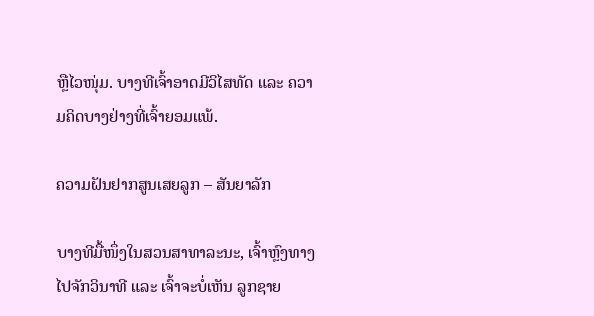ຫຼືໄວໜຸ່ມ. ບາງທີເຈົ້າອາດມີວິໄສທັດ ແລະ ຄວາມຄິດບາງຢ່າງທີ່ເຈົ້າຍອມແພ້.

ຄວາມຝັນຢາກສູນເສຍລູກ – ສັນຍາລັກ

ບາງທີມື້ໜຶ່ງໃນສວນສາທາລະນະ, ເຈົ້າຫຼົງທາງໄປຈັກວິນາທີ ແລະ ເຈົ້າຈະບໍ່ເຫັນ ລູກຊາຍ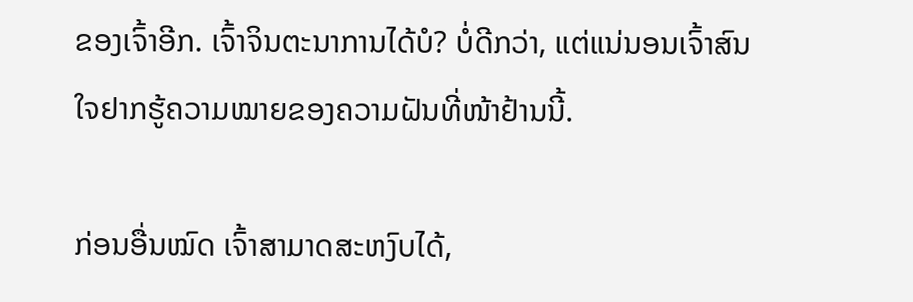ຂອງເຈົ້າອີກ. ເຈົ້າຈິນຕະນາການໄດ້ບໍ? ບໍ່ດີກວ່າ, ແຕ່ແນ່ນອນເຈົ້າສົນໃຈຢາກຮູ້ຄວາມໝາຍຂອງຄວາມຝັນທີ່ໜ້າຢ້ານນີ້.

ກ່ອນອື່ນໝົດ ເຈົ້າສາມາດສະຫງົບໄດ້,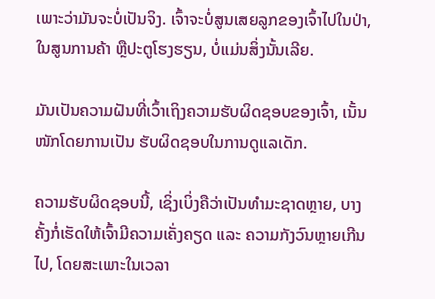ເພາະວ່າມັນຈະບໍ່ເປັນຈິງ. ເຈົ້າຈະບໍ່ສູນເສຍລູກຂອງເຈົ້າໄປໃນປ່າ, ໃນສູນການຄ້າ ຫຼືປະຕູໂຮງຮຽນ, ບໍ່ແມ່ນສິ່ງນັ້ນເລີຍ.

ມັນເປັນຄວາມຝັນທີ່ເວົ້າເຖິງຄວາມຮັບຜິດຊອບຂອງເຈົ້າ, ເນັ້ນໜັກໂດຍການເປັນ ຮັບຜິດຊອບໃນການດູແລເດັກ.

ຄວາມຮັບຜິດຊອບນີ້, ເຊິ່ງເບິ່ງຄືວ່າເປັນທໍາມະຊາດຫຼາຍ, ບາງຄັ້ງກໍ່ເຮັດໃຫ້ເຈົ້າມີຄວາມເຄັ່ງຄຽດ ແລະ ຄວາມກັງວົນຫຼາຍເກີນໄປ, ໂດຍສະເພາະໃນເວລາ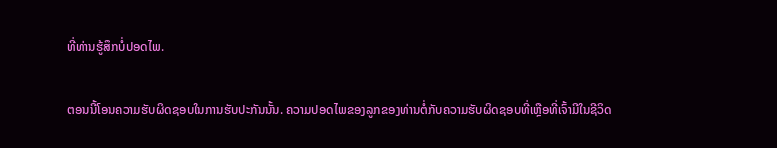ທີ່ທ່ານຮູ້ສຶກບໍ່ປອດໄພ.

ຕອນນີ້ໂອນຄວາມຮັບຜິດຊອບໃນການຮັບປະກັນນັ້ນ. ຄວາມປອດໄພຂອງລູກຂອງທ່ານຕໍ່ກັບຄວາມຮັບຜິດຊອບທີ່ເຫຼືອທີ່ເຈົ້າມີໃນຊີວິດ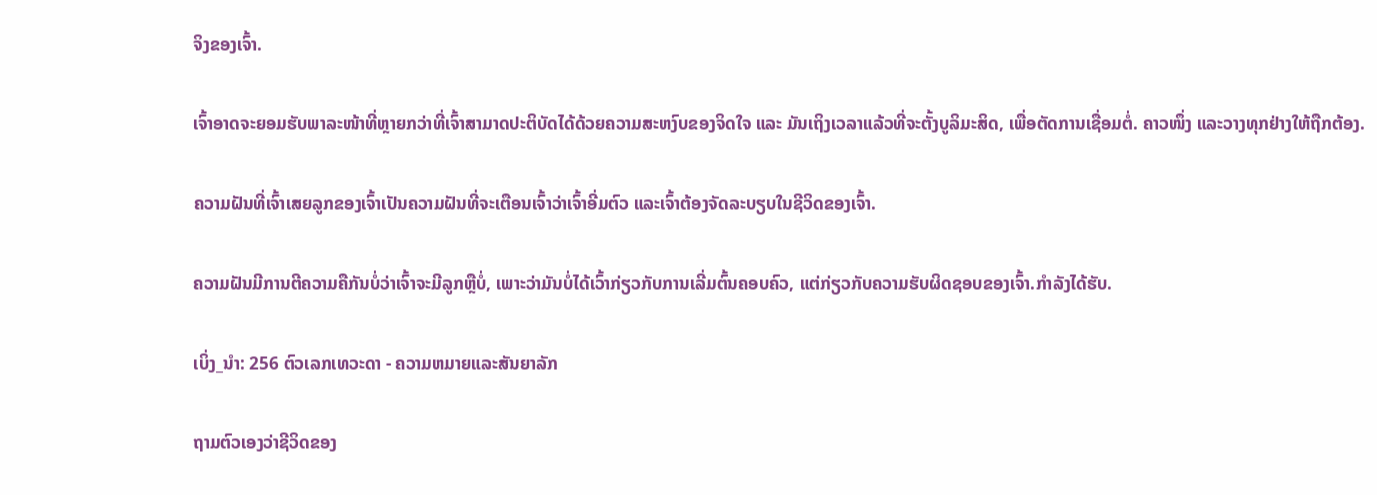ຈິງຂອງເຈົ້າ.

ເຈົ້າອາດຈະຍອມຮັບພາລະໜ້າທີ່ຫຼາຍກວ່າທີ່ເຈົ້າສາມາດປະຕິບັດໄດ້ດ້ວຍຄວາມສະຫງົບຂອງຈິດໃຈ ແລະ ມັນເຖິງເວລາແລ້ວທີ່ຈະຕັ້ງບູລິມະສິດ, ເພື່ອຕັດການເຊື່ອມຕໍ່. ຄາວໜຶ່ງ ແລະວາງທຸກຢ່າງໃຫ້ຖືກຕ້ອງ.

ຄວາມຝັນທີ່ເຈົ້າເສຍລູກຂອງເຈົ້າເປັນຄວາມຝັນທີ່ຈະເຕືອນເຈົ້າວ່າເຈົ້າອີ່ມຕົວ ແລະເຈົ້າຕ້ອງຈັດລະບຽບໃນຊີວິດຂອງເຈົ້າ.

ຄວາມຝັນມີການຕີຄວາມຄືກັນບໍ່ວ່າເຈົ້າຈະມີລູກຫຼືບໍ່, ເພາະວ່າມັນບໍ່ໄດ້ເວົ້າກ່ຽວກັບການເລີ່ມຕົ້ນຄອບຄົວ, ແຕ່ກ່ຽວກັບຄວາມຮັບຜິດຊອບຂອງເຈົ້າ.ກໍາລັງໄດ້ຮັບ.

ເບິ່ງ_ນຳ: 256 ຕົວເລກເທວະດາ - ຄວາມຫມາຍແລະສັນຍາລັກ

ຖາມຕົວເອງວ່າຊີວິດຂອງ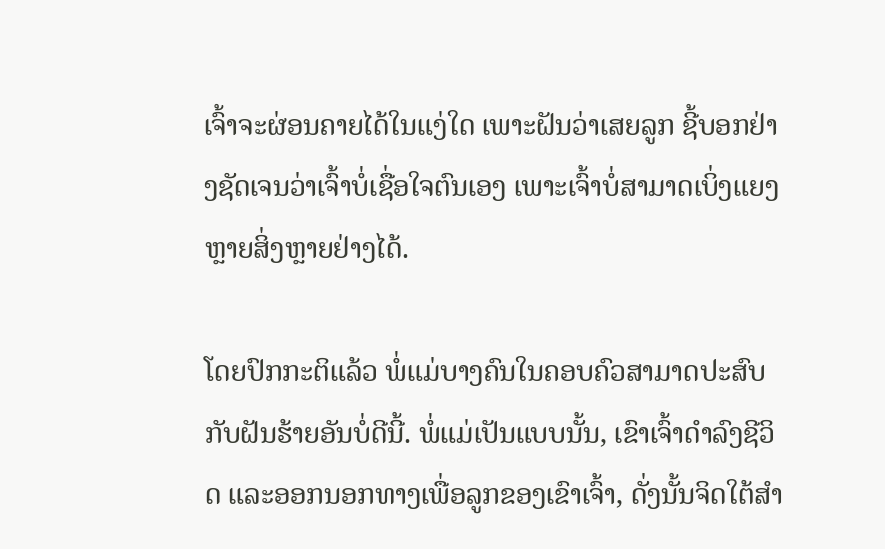ເຈົ້າຈະຜ່ອນຄາຍໄດ້ໃນແງ່ໃດ ເພາະຝັນວ່າເສຍລູກ ຊີ້ບອກຢ່າງຊັດເຈນວ່າເຈົ້າບໍ່ເຊື່ອໃຈຕົນເອງ ເພາະເຈົ້າບໍ່ສາມາດເບິ່ງແຍງຫຼາຍສິ່ງຫຼາຍຢ່າງໄດ້.

ໂດຍປົກກະຕິແລ້ວ ພໍ່ແມ່ບາງຄົນໃນຄອບຄົວສາມາດປະສົບກັບຝັນຮ້າຍອັນບໍ່ດີນີ້. ພໍ່ແມ່ເປັນແບບນັ້ນ, ເຂົາເຈົ້າດໍາລົງຊີວິດ ແລະອອກນອກທາງເພື່ອລູກຂອງເຂົາເຈົ້າ, ດັ່ງນັ້ນຈິດໃຕ້ສໍາ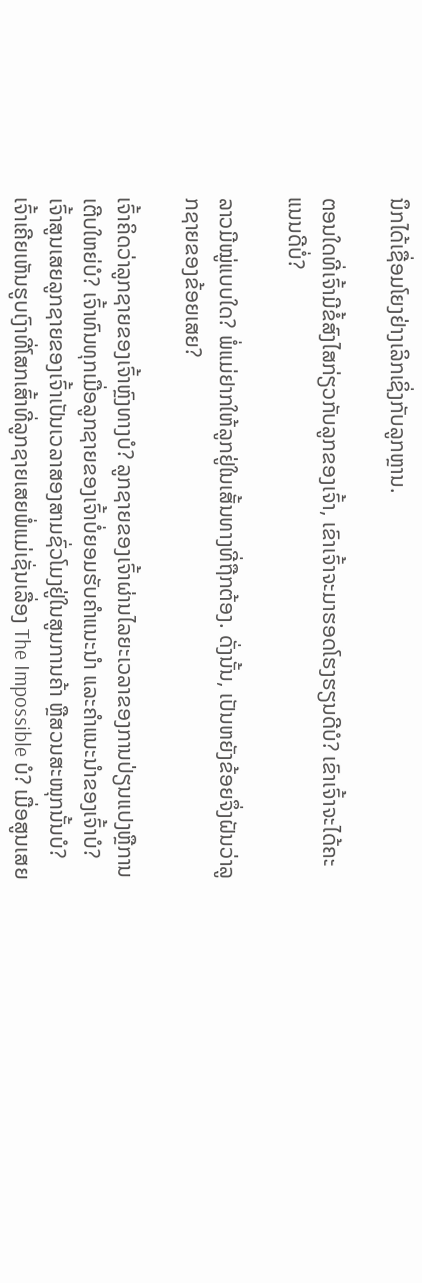ນຶກໄດ້ເຊື່ອມໂຍງຢ່າງເລິກເຊິ່ງກັບລູກຫຼານ.

ຕອນໃດທີ່ເຈົ້າມີຂໍ້ສົງໄສກ່ຽວກັບລູກຂອງເຈົ້າ, ເຂົາເຈົ້າຈະມາຮອດໂຮງຮຽນດີບໍ? ເຂົາເຈົ້າຈະໄດ້ຄະແນນດີບໍ່?

ລາວມີໝູ່ແບບໃດ? ພໍ່ແມ່ຢາກໃຫ້ລູກຢູ່ໃນເສັ້ນທາງທີ່ຖືກຕ້ອງ. ດັ່ງນັ້ນ, ເປັນຫຍັງຂ້ອຍຈຶ່ງຝັນວ່າລູກຊາຍຂອງຂ້ອຍເສຍ?

ເຈົ້າຄິດວ່າລູກຊາຍຂອງເຈົ້າຫຼົງທາງບໍ? ລູກຊາຍຂອງເຈົ້າຜ່ານໄລຍະເວລາຂອງການປ່ຽນແປງຫຼືການເຕີບໃຫຍ່ບໍ? ເຈົ້າທົນທຸກເມື່ອລູກຊາຍຂອງເຈົ້າບໍ່ຍອມຮັບຄຳແນະນຳ ແລະຄຳແນະນຳຂອງເຈົ້າບໍ? ເຈົ້າສູນເສຍລູກຊາຍຂອງເຈົ້າເປັນເວລາສອງສາມຊົ່ວໂມງຢູ່ໃນສູນການຄ້າ ຫຼືສວນສະໜຸກນັ້ນບໍ? ເຈົ້າເຄີຍເຫັນຮູບເງົາທີ່ໂສກເສົ້າທີ່ລູກຊາຍເສຍພໍ່ແມ່ເຊັ່ນເລື່ອງ The Impossible ບໍ? ເມື່ອສູນເສຍ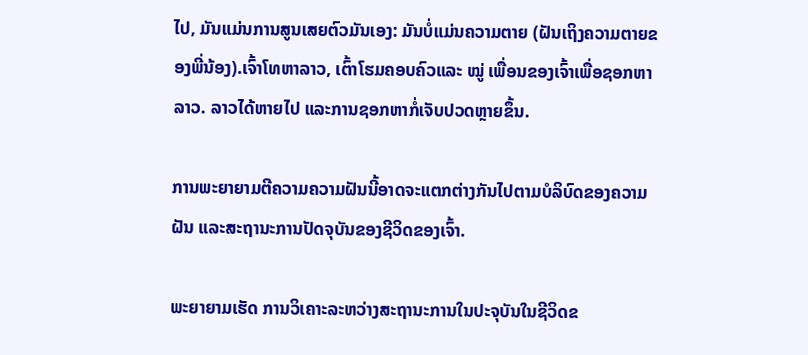ໄປ, ມັນແມ່ນການສູນເສຍຕົວມັນເອງ: ມັນບໍ່ແມ່ນຄວາມຕາຍ (ຝັນເຖິງຄວາມຕາຍຂອງພີ່ນ້ອງ).ເຈົ້າໂທຫາລາວ, ເຕົ້າໂຮມຄອບຄົວແລະ ໝູ່ ເພື່ອນຂອງເຈົ້າເພື່ອຊອກຫາລາວ. ລາວໄດ້ຫາຍໄປ ແລະການຊອກຫາກໍ່ເຈັບປວດຫຼາຍຂຶ້ນ.

ການພະຍາຍາມຕີຄວາມຄວາມຝັນນີ້ອາດຈະແຕກຕ່າງກັນໄປຕາມບໍລິບົດຂອງຄວາມຝັນ ແລະສະຖານະການປັດຈຸບັນຂອງຊີວິດຂອງເຈົ້າ.

ພະຍາຍາມເຮັດ ການວິເຄາະລະຫວ່າງສະຖານະການໃນປະຈຸບັນໃນຊີວິດຂ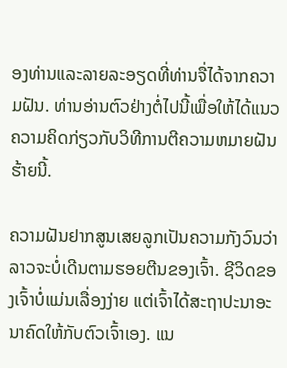ອງທ່ານແລະລາຍລະອຽດທີ່ທ່ານຈື່ໄດ້ຈາກຄວາມຝັນ. ທ່ານອ່ານຕົວຢ່າງຕໍ່ໄປນີ້ເພື່ອໃຫ້ໄດ້ແນວຄວາມຄິດກ່ຽວກັບວິທີການຕີຄວາມຫມາຍຝັນຮ້າຍນີ້.

ຄວາມຝັນຢາກສູນເສຍລູກເປັນຄວາມກັງວົນວ່າລາວຈະບໍ່ເດີນຕາມຮອຍຕີນຂອງເຈົ້າ. ຊີວິດຂອງເຈົ້າບໍ່ແມ່ນເລື່ອງງ່າຍ ແຕ່ເຈົ້າໄດ້ສະຖາປະນາອະນາຄົດໃຫ້ກັບຕົວເຈົ້າເອງ. ແນ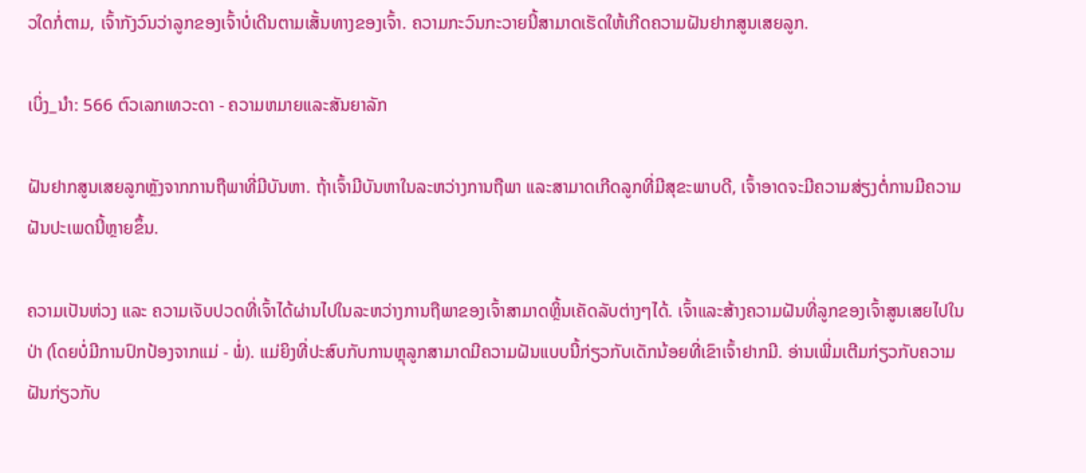ວໃດກໍ່ຕາມ, ເຈົ້າກັງວົນວ່າລູກຂອງເຈົ້າບໍ່ເດີນຕາມເສັ້ນທາງຂອງເຈົ້າ. ຄວາມກະວົນກະວາຍນີ້ສາມາດເຮັດໃຫ້ເກີດຄວາມຝັນຢາກສູນເສຍລູກ.

ເບິ່ງ_ນຳ: 566 ຕົວເລກເທວະດາ - ຄວາມຫມາຍແລະສັນຍາລັກ

ຝັນຢາກສູນເສຍລູກຫຼັງຈາກການຖືພາທີ່ມີບັນຫາ. ຖ້າເຈົ້າມີບັນຫາໃນລະຫວ່າງການຖືພາ ແລະສາມາດເກີດລູກທີ່ມີສຸຂະພາບດີ, ເຈົ້າອາດຈະມີຄວາມສ່ຽງຕໍ່ການມີຄວາມຝັນປະເພດນີ້ຫຼາຍຂຶ້ນ.

ຄວາມເປັນຫ່ວງ ແລະ ຄວາມເຈັບປວດທີ່ເຈົ້າໄດ້ຜ່ານໄປໃນລະຫວ່າງການຖືພາຂອງເຈົ້າສາມາດຫຼິ້ນເຄັດລັບຕ່າງໆໄດ້. ເຈົ້າແລະສ້າງຄວາມຝັນທີ່ລູກຂອງເຈົ້າສູນເສຍໄປໃນປ່າ (ໂດຍບໍ່ມີການປົກປ້ອງຈາກແມ່ - ພໍ່). ແມ່ຍິງທີ່ປະສົບກັບການຫຼຸລູກສາມາດມີຄວາມຝັນແບບນີ້ກ່ຽວກັບເດັກນ້ອຍທີ່ເຂົາເຈົ້າຢາກມີ. ອ່ານເພີ່ມເຕີມກ່ຽວກັບຄວາມຝັນກ່ຽວກັບ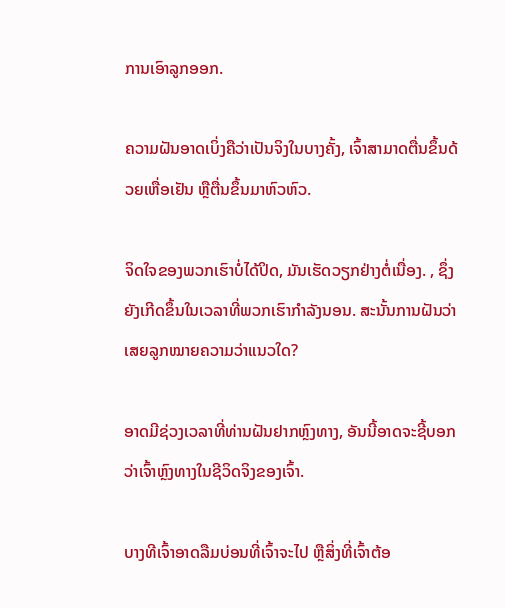ການເອົາລູກອອກ.

ຄວາມຝັນອາດເບິ່ງຄືວ່າເປັນຈິງໃນບາງຄັ້ງ, ເຈົ້າສາມາດຕື່ນຂຶ້ນດ້ວຍເຫື່ອເຢັນ ຫຼືຕື່ນຂຶ້ນມາຫົວຫົວ.

ຈິດໃຈຂອງພວກເຮົາບໍ່ໄດ້ປິດ, ມັນເຮັດວຽກຢ່າງຕໍ່ເນື່ອງ. , ຊຶ່ງຍັງເກີດຂຶ້ນໃນເວລາທີ່ພວກເຮົາກໍາລັງນອນ. ສະນັ້ນການຝັນວ່າເສຍລູກໝາຍຄວາມວ່າແນວໃດ?

ອາດມີຊ່ວງເວລາທີ່ທ່ານຝັນຢາກຫຼົງທາງ, ອັນນີ້ອາດຈະຊີ້ບອກວ່າເຈົ້າຫຼົງທາງໃນຊີວິດຈິງຂອງເຈົ້າ.

ບາງທີເຈົ້າອາດລືມບ່ອນທີ່ເຈົ້າຈະໄປ ຫຼືສິ່ງທີ່ເຈົ້າຕ້ອ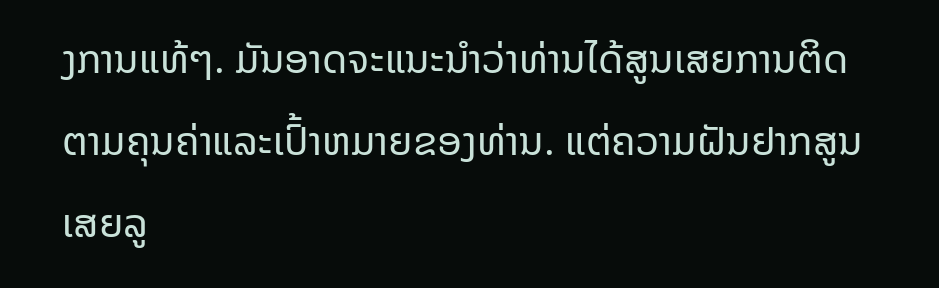ງການແທ້ໆ. ມັນອາດຈະແນະນໍາວ່າທ່ານໄດ້ສູນເສຍການຕິດຕາມຄຸນຄ່າແລະເປົ້າຫມາຍຂອງທ່ານ. ແຕ່ຄວາມຝັນຢາກສູນເສຍລູ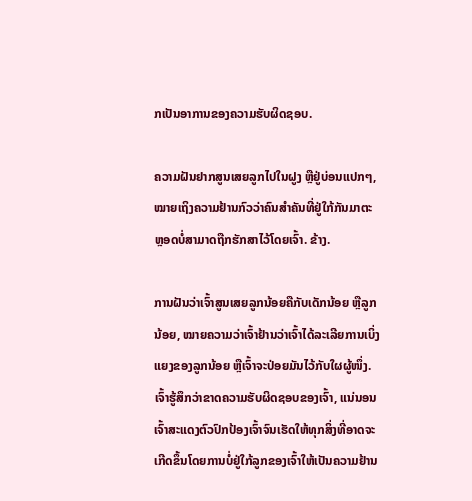ກເປັນອາການຂອງຄວາມຮັບຜິດຊອບ.

ຄວາມຝັນຢາກສູນເສຍລູກໄປໃນຝູງ ຫຼືຢູ່ບ່ອນແປກໆ, ໝາຍເຖິງຄວາມຢ້ານກົວວ່າຄົນສຳຄັນທີ່ຢູ່ໃກ້ກັນມາຕະຫຼອດບໍ່ສາມາດຖືກຮັກສາໄວ້ໂດຍເຈົ້າ. ຂ້າງ.

ການຝັນວ່າເຈົ້າສູນເສຍລູກນ້ອຍຄືກັບເດັກນ້ອຍ ຫຼືລູກນ້ອຍ, ໝາຍຄວາມວ່າເຈົ້າຢ້ານວ່າເຈົ້າໄດ້ລະເລີຍການເບິ່ງແຍງຂອງລູກນ້ອຍ ຫຼືເຈົ້າຈະປ່ອຍມັນໄວ້ກັບໃຜຜູ້ໜຶ່ງ. ເຈົ້າຮູ້ສຶກວ່າຂາດຄວາມຮັບຜິດຊອບຂອງເຈົ້າ, ແນ່ນອນເຈົ້າສະແດງຕົວປົກປ້ອງເຈົ້າຈົນເຮັດໃຫ້ທຸກສິ່ງທີ່ອາດຈະເກີດຂຶ້ນໂດຍການບໍ່ຢູ່ໃກ້ລູກຂອງເຈົ້າໃຫ້ເປັນຄວາມຢ້ານ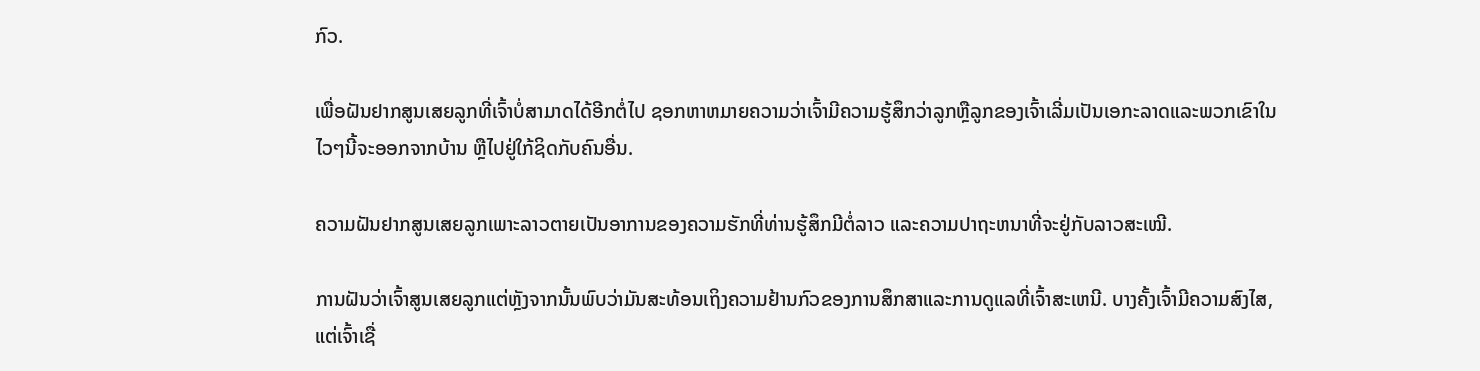ກົວ.

ເພື່ອຝັນຢາກສູນເສຍລູກທີ່ເຈົ້າບໍ່ສາມາດໄດ້ອີກຕໍ່ໄປ ຊອກຫາຫມາຍຄວາມວ່າເຈົ້າມີຄວາມຮູ້ສຶກວ່າລູກຫຼືລູກຂອງເຈົ້າເລີ່ມເປັນເອກະລາດແລະພວກເຂົາໃນໄວໆນີ້ຈະອອກຈາກບ້ານ ຫຼືໄປຢູ່ໃກ້ຊິດກັບຄົນອື່ນ.

ຄວາມຝັນຢາກສູນເສຍລູກເພາະລາວຕາຍເປັນອາການຂອງຄວາມຮັກທີ່ທ່ານຮູ້ສຶກມີຕໍ່ລາວ ແລະຄວາມປາຖະຫນາທີ່ຈະຢູ່ກັບລາວສະເໝີ.

ການຝັນວ່າເຈົ້າສູນເສຍລູກແຕ່ຫຼັງຈາກນັ້ນພົບວ່າມັນສະທ້ອນເຖິງຄວາມຢ້ານກົວຂອງການສຶກສາແລະການດູແລທີ່ເຈົ້າສະເຫນີ. ບາງຄັ້ງເຈົ້າມີຄວາມສົງໄສ, ແຕ່ເຈົ້າເຊື່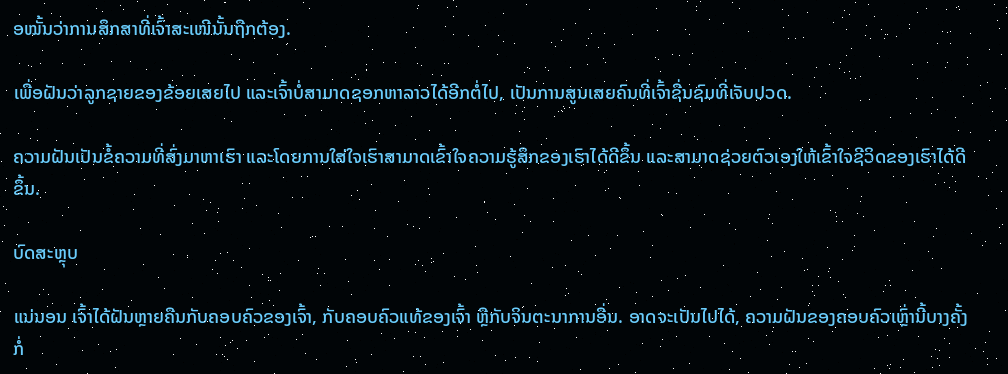ອໝັ້ນວ່າການສຶກສາທີ່ເຈົ້າສະເໜີນັ້ນຖືກຕ້ອງ.

ເພື່ອຝັນວ່າລູກຊາຍຂອງຂ້ອຍເສຍໄປ ແລະເຈົ້າບໍ່ສາມາດຊອກຫາລາວໄດ້ອີກຕໍ່ໄປ, ເປັນການສູນເສຍຄົນທີ່ເຈົ້າຊື່ນຊົມທີ່ເຈັບປວດ.

ຄວາມຝັນເປັນຂໍ້ຄວາມທີ່ສົ່ງມາຫາເຮົາ ແລະໂດຍການໃສ່ໃຈເຮົາສາມາດເຂົ້າໃຈຄວາມຮູ້ສຶກຂອງເຮົາໄດ້ດີຂຶ້ນ ແລະສາມາດຊ່ວຍຕົວເອງໃຫ້ເຂົ້າໃຈຊີວິດຂອງເຮົາໄດ້ດີຂຶ້ນ.

ບົດສະຫຼຸບ

ແນ່ນອນ ເຈົ້າໄດ້ຝັນຫຼາຍຄືນກັບຄອບຄົວຂອງເຈົ້າ, ກັບຄອບຄົວແທ້ຂອງເຈົ້າ ຫຼືກັບຈິນຕະນາການອື່ນ. ອາດຈະເປັນໄປໄດ້, ຄວາມຝັນຂອງຄອບຄົວເຫຼົ່ານີ້ບາງຄັ້ງກໍ່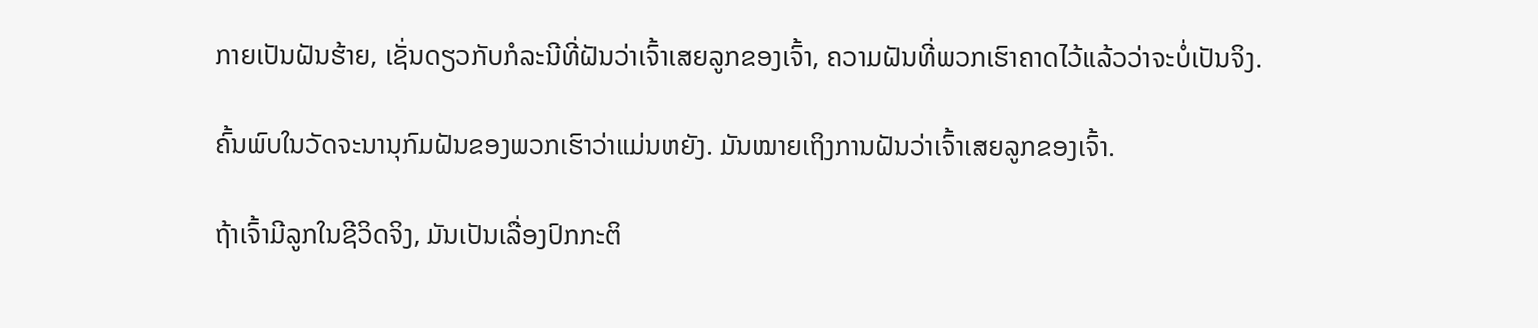ກາຍເປັນຝັນຮ້າຍ, ເຊັ່ນດຽວກັບກໍລະນີທີ່ຝັນວ່າເຈົ້າເສຍລູກຂອງເຈົ້າ, ຄວາມຝັນທີ່ພວກເຮົາຄາດໄວ້ແລ້ວວ່າຈະບໍ່ເປັນຈິງ.

ຄົ້ນພົບໃນວັດຈະນານຸກົມຝັນຂອງພວກເຮົາວ່າແມ່ນຫຍັງ. ມັນໝາຍເຖິງການຝັນວ່າເຈົ້າເສຍລູກຂອງເຈົ້າ.

ຖ້າເຈົ້າມີລູກໃນຊີວິດຈິງ, ມັນເປັນເລື່ອງປົກກະຕິ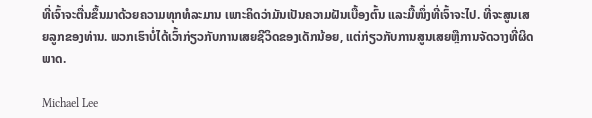ທີ່ເຈົ້າຈະຕື່ນຂຶ້ນມາດ້ວຍຄວາມທຸກທໍລະມານ ເພາະຄິດວ່າມັນເປັນຄວາມຝັນເບື້ອງຕົ້ນ ແລະມື້ໜຶ່ງທີ່ເຈົ້າຈະໄປ. ທີ່ຈະສູນເສຍລູກຂອງທ່ານ. ພວກເຮົາບໍ່ໄດ້ເວົ້າກ່ຽວກັບການເສຍຊີວິດຂອງເດັກນ້ອຍ, ແຕ່ກ່ຽວກັບການສູນເສຍຫຼືການຈັດວາງທີ່ຜິດພາດ.

Michael Lee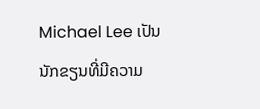Michael Lee ເປັນນັກຂຽນທີ່ມີຄວາມ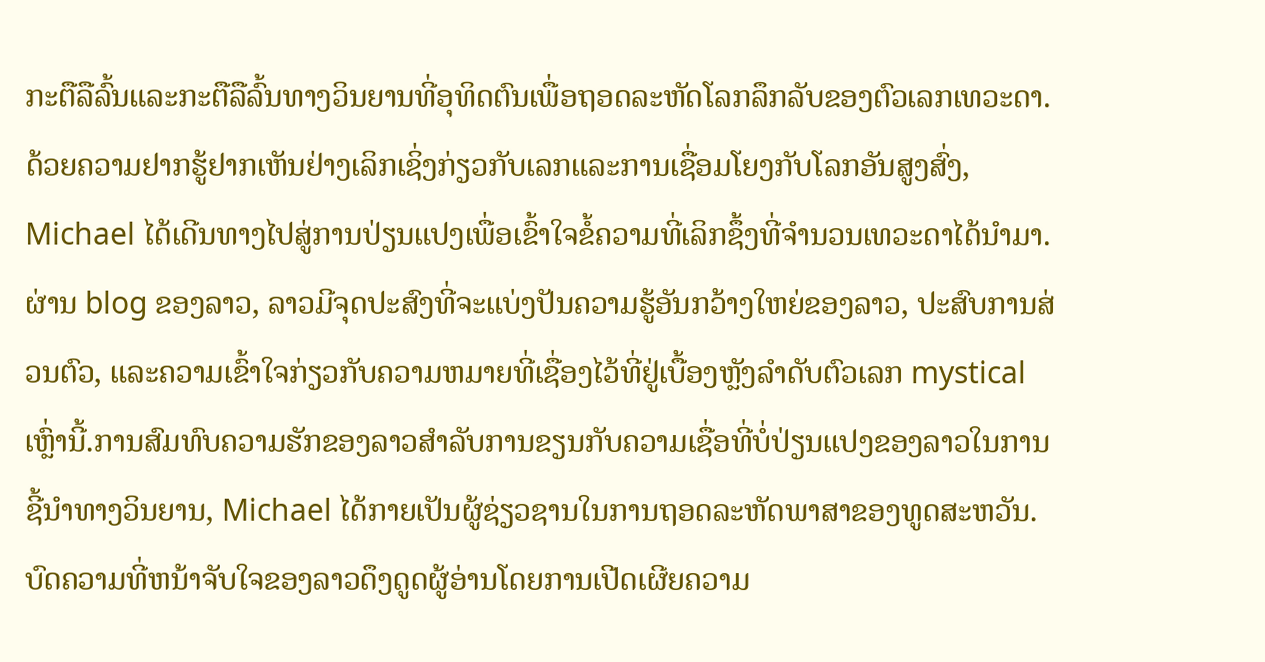ກະຕືລືລົ້ນແລະກະຕືລືລົ້ນທາງວິນຍານທີ່ອຸທິດຕົນເພື່ອຖອດລະຫັດໂລກລຶກລັບຂອງຕົວເລກເທວະດາ. ດ້ວຍຄວາມຢາກຮູ້ຢາກເຫັນຢ່າງເລິກເຊິ່ງກ່ຽວກັບເລກແລະການເຊື່ອມໂຍງກັບໂລກອັນສູງສົ່ງ, Michael ໄດ້ເດີນທາງໄປສູ່ການປ່ຽນແປງເພື່ອເຂົ້າໃຈຂໍ້ຄວາມທີ່ເລິກຊຶ້ງທີ່ຈຳນວນເທວະດາໄດ້ນຳມາ. ຜ່ານ blog ຂອງລາວ, ລາວມີຈຸດປະສົງທີ່ຈະແບ່ງປັນຄວາມຮູ້ອັນກວ້າງໃຫຍ່ຂອງລາວ, ປະສົບການສ່ວນຕົວ, ແລະຄວາມເຂົ້າໃຈກ່ຽວກັບຄວາມຫມາຍທີ່ເຊື່ອງໄວ້ທີ່ຢູ່ເບື້ອງຫຼັງລໍາດັບຕົວເລກ mystical ເຫຼົ່ານີ້.ການສົມທົບຄວາມຮັກຂອງລາວສໍາລັບການຂຽນກັບຄວາມເຊື່ອທີ່ບໍ່ປ່ຽນແປງຂອງລາວໃນການຊີ້ນໍາທາງວິນຍານ, Michael ໄດ້ກາຍເປັນຜູ້ຊ່ຽວຊານໃນການຖອດລະຫັດພາສາຂອງທູດສະຫວັນ. ບົດຄວາມທີ່ຫນ້າຈັບໃຈຂອງລາວດຶງດູດຜູ້ອ່ານໂດຍການເປີດເຜີຍຄວາມ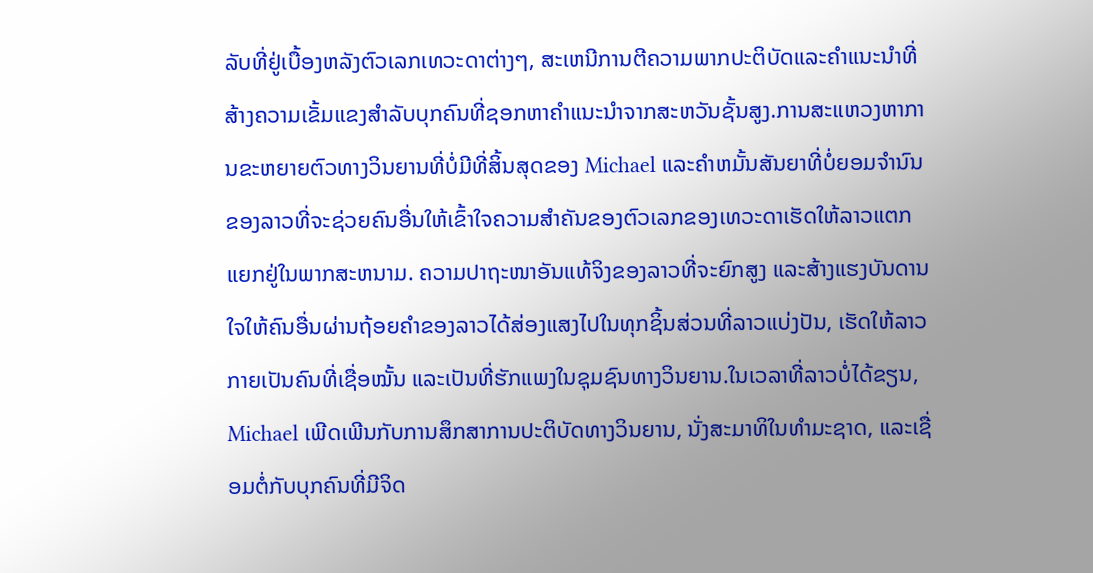ລັບທີ່ຢູ່ເບື້ອງຫລັງຕົວເລກເທວະດາຕ່າງໆ, ສະເຫນີການຕີຄວາມພາກປະຕິບັດແລະຄໍາແນະນໍາທີ່ສ້າງຄວາມເຂັ້ມແຂງສໍາລັບບຸກຄົນທີ່ຊອກຫາຄໍາແນະນໍາຈາກສະຫວັນຊັ້ນສູງ.ການສະແຫວງຫາການຂະຫຍາຍຕົວທາງວິນຍານທີ່ບໍ່ມີທີ່ສິ້ນສຸດຂອງ Michael ແລະຄໍາຫມັ້ນສັນຍາທີ່ບໍ່ຍອມຈໍານົນຂອງລາວທີ່ຈະຊ່ວຍຄົນອື່ນໃຫ້ເຂົ້າໃຈຄວາມສໍາຄັນຂອງຕົວເລກຂອງເທວະດາເຮັດໃຫ້ລາວແຕກແຍກຢູ່ໃນພາກສະຫນາມ. ຄວາມປາຖະໜາອັນແທ້ຈິງຂອງລາວທີ່ຈະຍົກສູງ ແລະສ້າງແຮງບັນດານໃຈໃຫ້ຄົນອື່ນຜ່ານຖ້ອຍຄຳຂອງລາວໄດ້ສ່ອງແສງໄປໃນທຸກຊິ້ນສ່ວນທີ່ລາວແບ່ງປັນ, ເຮັດໃຫ້ລາວກາຍເປັນຄົນທີ່ເຊື່ອໝັ້ນ ແລະເປັນທີ່ຮັກແພງໃນຊຸມຊົນທາງວິນຍານ.ໃນເວລາທີ່ລາວບໍ່ໄດ້ຂຽນ, Michael ເພີດເພີນກັບການສຶກສາການປະຕິບັດທາງວິນຍານ, ນັ່ງສະມາທິໃນທໍາມະຊາດ, ແລະເຊື່ອມຕໍ່ກັບບຸກຄົນທີ່ມີຈິດ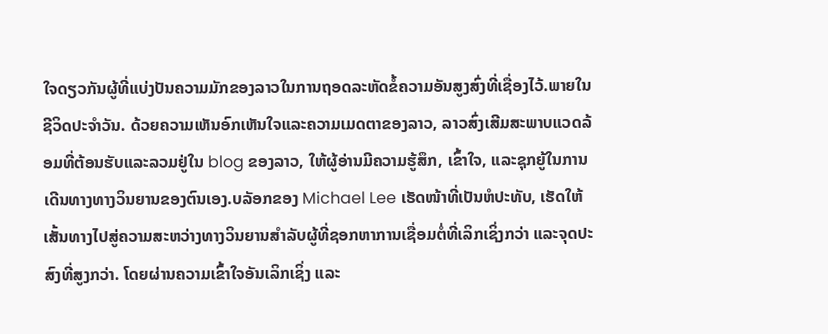ໃຈດຽວກັນຜູ້ທີ່ແບ່ງປັນຄວາມມັກຂອງລາວໃນການຖອດລະຫັດຂໍ້ຄວາມອັນສູງສົ່ງທີ່ເຊື່ອງໄວ້.ພາຍໃນຊີວິດປະຈໍາວັນ. ດ້ວຍຄວາມເຫັນອົກເຫັນໃຈແລະຄວາມເມດຕາຂອງລາວ, ລາວສົ່ງເສີມສະພາບແວດລ້ອມທີ່ຕ້ອນຮັບແລະລວມຢູ່ໃນ blog ຂອງລາວ, ໃຫ້ຜູ້ອ່ານມີຄວາມຮູ້ສຶກ, ເຂົ້າໃຈ, ແລະຊຸກຍູ້ໃນການເດີນທາງທາງວິນຍານຂອງຕົນເອງ.ບລັອກຂອງ Michael Lee ເຮັດໜ້າທີ່ເປັນຫໍປະທັບ, ເຮັດໃຫ້ເສັ້ນທາງໄປສູ່ຄວາມສະຫວ່າງທາງວິນຍານສໍາລັບຜູ້ທີ່ຊອກຫາການເຊື່ອມຕໍ່ທີ່ເລິກເຊິ່ງກວ່າ ແລະຈຸດປະສົງທີ່ສູງກວ່າ. ໂດຍຜ່ານຄວາມເຂົ້າໃຈອັນເລິກເຊິ່ງ ແລະ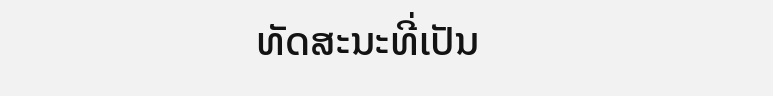ທັດສະນະທີ່ເປັນ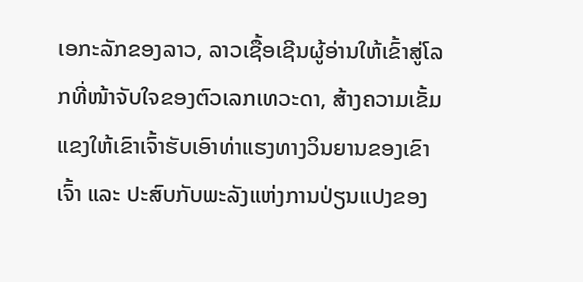ເອກະລັກຂອງລາວ, ລາວເຊື້ອເຊີນຜູ້ອ່ານໃຫ້ເຂົ້າສູ່ໂລກທີ່ໜ້າຈັບໃຈຂອງຕົວເລກເທວະດາ, ສ້າງຄວາມເຂັ້ມແຂງໃຫ້ເຂົາເຈົ້າຮັບເອົາທ່າແຮງທາງວິນຍານຂອງເຂົາເຈົ້າ ແລະ ປະສົບກັບພະລັງແຫ່ງການປ່ຽນແປງຂອງ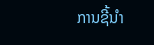ການຊີ້ນໍາ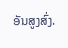ອັນສູງສົ່ງ.